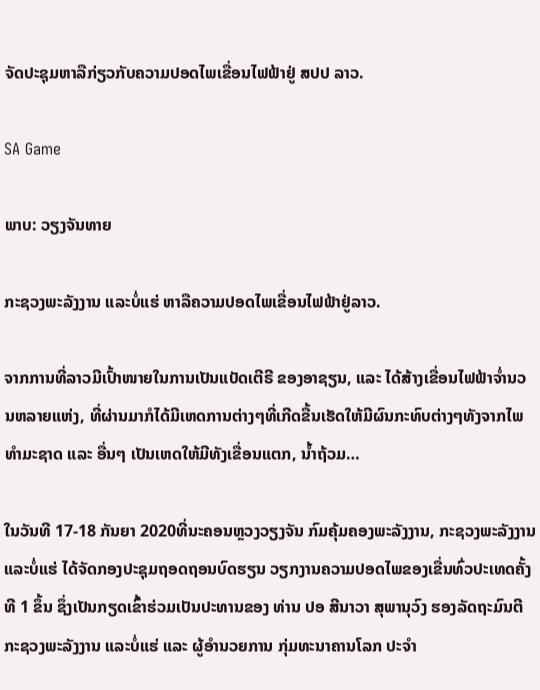ຈັດປະຊຸມຫາລືກ່ຽວກັບຄວາມປອດໄພເຂື່ອນໄຟຟ້າຢູ່ ສປປ ລາວ.

SA Game

ພາບ: ວຽງຈັນທາຍ

ກະຊວງພະລັງງານ ແລະບໍ່ແຮ່ ຫາລືຄວາມປອດໄພເຂື່ອນໄຟຟ້າຢູ່ລາວ.

ຈາກການທີ່ລາວມີເປົ້າໜາຍໃນການເປັນແບັດເຕີຣີ ຂອງອາຊຽນ, ແລະ ໄດ້ສ້າງເຂື່ອນໄຟຟ້າຈ່ຳນວນຫລາຍແຫ່ງ, ທີ່ຜ່ານມາກໍໄດ້ມີເຫດການຕ່າງໆທີ່ເກີດຂື້ນເຮັດໃຫ້ມີຜົນກະທົບຕ່າງໆທັງຈາກໄພທຳມະຊາດ ແລະ ອື່ນໆ ເປັນເຫດໃຫ້ມີທັງເຂື່ອນແຕກ, ນ້ຳຖ້ວມ…

ໃນວັນທີ 17-18 ກັນຍາ 2020ທີ່ນະຄອນຫຼວງວຽງຈັນ ກົມຄຸ້ມຄອງພະລັງງານ, ກະຊວງພະລັງງານ ແລະບໍ່ແຮ່ ໄດ້ຈັດກອງປະຊຸມຖອດຖອນບົດຮຽນ ວຽກງານຄວາມປອດໄພຂອງເຂື່ນທົ່ວປະເທດຄັ້ງທີ 1 ຂຶ້ນ ຊຶ່ງເປັນກຽດເຂົ້າຮ່ວມເປັນປະທານຂອງ ທ່ານ ປອ ສີນາວາ ສຸພານຸວົງ ຮອງລັດຖະມົນຕີກະຊວງພະລັງງານ ແລະບໍ່ແຮ່ ແລະ ຜູ້ອຳນວຍການ ກຸ່ມທະນາຄານໂລກ ປະຈຳ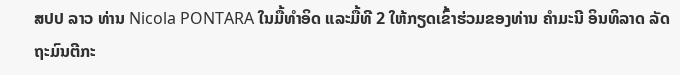ສປປ ລາວ ທ່ານ Nicola PONTARA ໃນມື້ທຳອິດ ແລະມື້ທີ 2 ໃຫ້ກຽດເຂົ້າຮ່ວມຂອງທ່ານ ຄຳມະນີ ອິນທິລາດ ລັດຖະມົນຕີກະ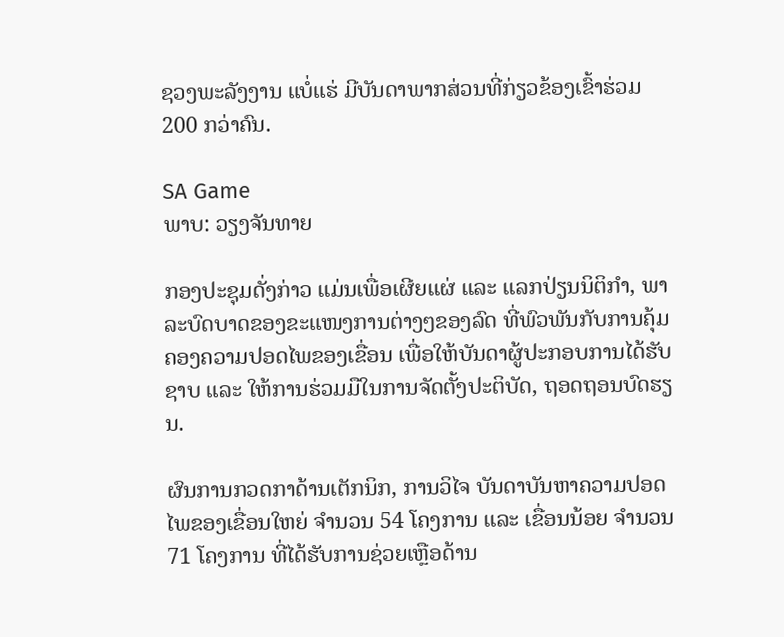ຊວງພະລັງງານ ແບໍ່ແຮ່ ມີບັນດາພາກສ່ວນທີ່ກ່ຽວຂ້ອງເຂົ້າຮ່ວມ 200 ກວ່າຄົນ.

SA Game
ພາບ: ວຽງຈັນທາຍ

ກອງປະຊຸມດັ່ງກ່າວ ແມ່ນເພື່ອເຜີຍແຜ່ ແລະ ແລກປ່ຽນນິຕິກຳ, ພາລະບົດບາດຂອງຂະແໜງການຕ່າງໆຂອງລົດ ທີ່ພົວພັນກັບການຄຸ້ມຄອງຄວາມປອດໄພຂອງເຂື່ອນ ເພື່ອໃຫ້ບັນດາຜູ້ປະກອບການໄດ້ຮັບຊາບ ແລະ ໃຫ້ການຮ່ວມມືໃນການຈັດຕັ້ງປະຕິບັດ, ຖອດຖອນບົດຮຽນ.

ຜົນການກວດກາດ້ານເຕັກນິກ, ການວິໄຈ ບັນດາບັນຫາຄວາມປອດໄພຂອງເຂື່ອນໃຫຍ່ ຈຳນວນ 54 ໂຄງການ ແລະ ເຂື່ອນນ້ອຍ ຈຳນວນ 71 ໂຄງການ ທີ່ໄດ້ຮັບການຊ່ວຍເຫຼືອດ້ານ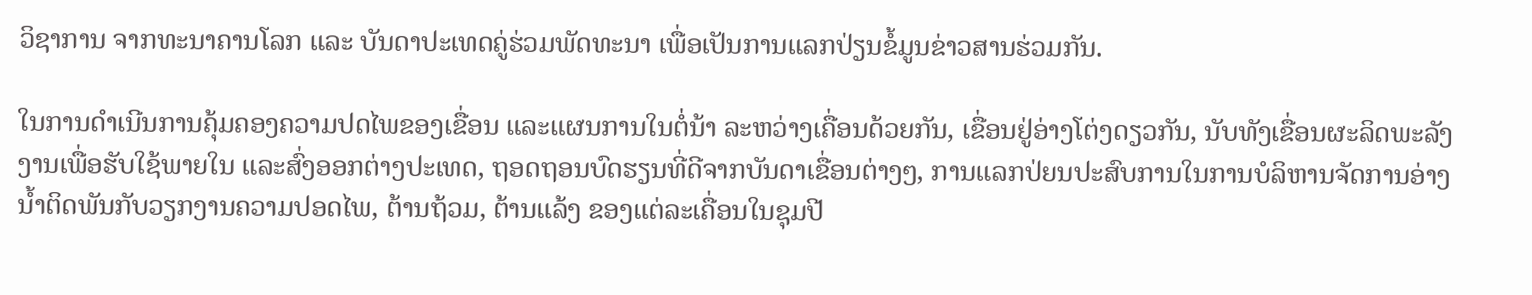ວິຊາການ ຈາກທະນາຄານໂລກ ແລະ ບັນດາປະເທດຄູ່ຮ່ວມພັດທະນາ ເພື່ອເປັນການແລກປ່ຽນຂໍ້ມູນຂ່າວສານຮ່ວມກັນ.

ໃນການດຳເນີນການຄຸ້ມຄອງຄວາມປດໄພຂອງເຂື່ອນ ແລະແຜນການໃນຕໍ່ນ້າ ລະຫວ່າງເຄື່ອນດ້ວຍກັນ, ເຂື່ອນຢູ່ອ່າງໂຕ່ງດຽວກັນ, ນັບທັງເຂື່ອນຜະລິດພະລັງງານເພື່ອຮັບໃຊ້ພາຍໃນ ແລະສົ່ງອອກຕ່າງປະເທດ, ຖອດຖອນບົດຮຽນທີ່ດີຈາກບັນດາເຂື່ອນຕ່າງໆ, ການແລກປ່ຍນປະສົບການໃນການບໍລິຫານຈັດການອ່າງນ້ຳຕິດພັນກັບວຽກງານຄວາມປອດໄພ, ຕ້ານຖ້ວມ, ຕ້ານແລ້ງ ຂອງແຕ່ລະເຄື່ອນໃນຊຸມປີ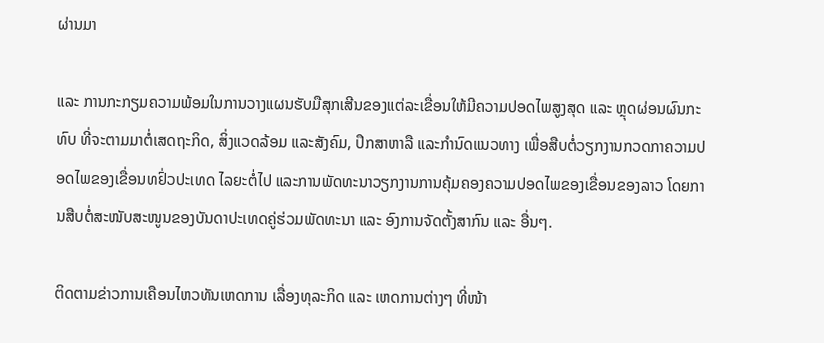ຜ່ານມາ

ແລະ ການກະກຽມຄວາມພ້ອມໃນການວາງແຜນຮັບມືສຸກເສີນຂອງແຕ່ລະເຂື່ອນໃຫ້ມີຄວາມປອດໄພສູງສຸດ ແລະ ຫຼຸດຜ່ອນຜົນກະທົບ ທີ່ຈະຕາມມາຕໍ່ເສດຖະກິດ, ສິ່ງແວດລ້ອມ ແລະສັງຄົມ, ປຶກສາຫາລື ແລະກຳນົດແນວທາງ ເພື່ອສືບຕໍ່ວຽກງານກວດກາຄວາມປອດໄພຂອງເຂື່ອນທຢົ່ວປະເທດ ໄລຍະຕໍ່ໄປ ແລະການພັດທະນາວຽກງານການຄຸ້ມຄອງຄວາມປອດໄພຂອງເຂື່ອນຂອງລາວ ໂດຍການສືບຕໍ່ສະໜັບສະໜູນຂອງບັນດາປະເທດຄູ່ຮ່ວມພັດທະນາ ແລະ ອົງການຈັດຕັ້ງສາກົນ ແລະ ອື່ນໆ.

ຕິດຕາມຂ່າວການເຄືອນໄຫວທັນເຫດການ ເລື່ອງທຸລະກິດ ແລະ ເຫດການຕ່າງໆ ທີ່ໜ້າ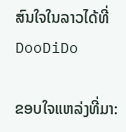ສົນໃຈໃນລາວໄດ້ທີ່ DooDiDo

ຂອບໃຈແຫລ່ງທີ່ມາ: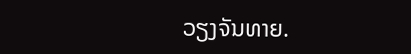ວຽງຈັນທາຍ.